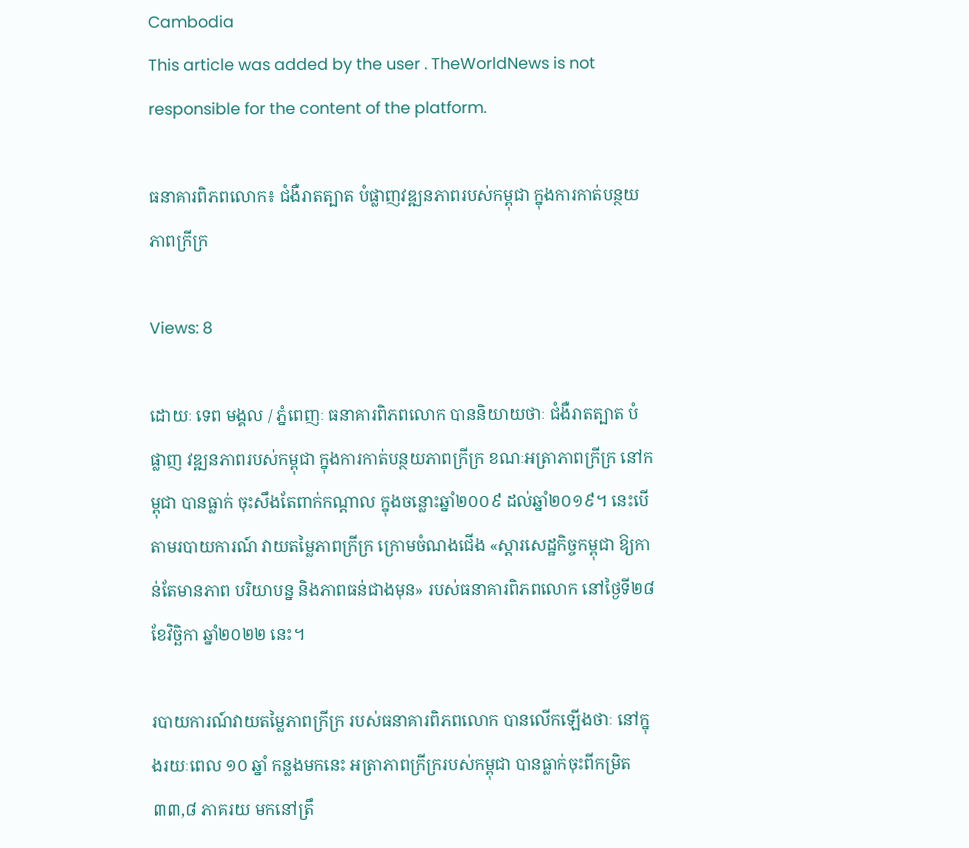Cambodia
This article was added by the user . TheWorldNews is not responsible for the content of the platform.

ធនាគារពិភពលោក៖ ជំងឺរាតត្បាត បំផ្លាញវឌ្ឍនភាពរបស់កម្ពុជា ក្នុងការកាត់បន្ថយភាពក្រីក្រ

Views: 8

ដោយៈ ទេព មង្គល / ភ្នំពេញៈ ធនាគារពិភពលោក បាននិយាយថាៈ ជំងឺរាតត្បាត បំផ្លាញ វឌ្ឍនភាពរបស់កម្ពុជា ក្នុងការកាត់បន្ថយភាពក្រីក្រ ខណៈអត្រាភាពក្រីក្រ នៅកម្ពុជា បានធ្លាក់ ចុះសឹងតែពាក់កណ្តាល ក្នុងចន្លោះឆ្នាំ២០០៩ ដល់ឆ្នាំ២០១៩។ នេះបើតាមរបាយការណ៍ វាយតម្លៃភាពក្រីក្រ ក្រោមចំណងជើង «ស្តារសេដ្ឋកិច្ចកម្ពុជា ឱ្យកាន់តែមានភាព បរិយាបន្ន និងភាពធន់ជាងមុន» របស់ធនាគារពិភពលោក នៅថ្ងៃទី២៨ ខែវិច្ឆិកា ឆ្នាំ២០២២ នេះ។

របាយការណ៍វាយតម្លៃភាពក្រីក្រ របស់ធនាគារពិភពលោក បានលើកឡើងថាៈ នៅក្នុងរយៈពេល ១០ ឆ្នាំ កន្លងមកនេះ អត្រាភាពក្រីក្ររបស់កម្ពុជា បានធ្លាក់ចុះពីកម្រិត ៣៣,៨ ភាគរយ មកនៅត្រឹ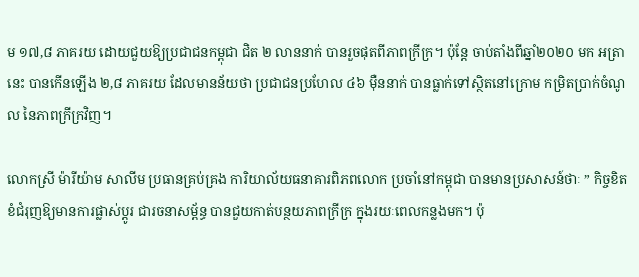ម ១៧,៨ ភាគរយ ដោយជួយឱ្យប្រជាជនកម្ពុជា ជិត ២ លាននាក់ បានរួចផុតពីភាពក្រីក្រ។ ប៉ុន្តែ ចាប់តាំងពីឆ្នាំ២០២០ មក អត្រានេះ បានកើនឡើង ២,៨ ភាគរយ ដែលមានន័យថា ប្រជាជនប្រហែល ៤៦ ម៉ឺននាក់ បានធ្លាក់ទៅស្ថិតនៅក្រោម កម្រិតប្រាក់ចំណូល នៃភាពក្រីក្រវិញ។

លោកស្រី ម៉ារីយ៉ាម សាលីម ប្រធានគ្រប់គ្រង ការិយាល័យធនាគារពិភពលោក ប្រចាំនៅកម្ពុជា បានមានប្រសាសន៍ថាៈ ” កិច្ចខិតខំជំរុញឱ្យមានការផ្លាស់ប្តូរ ជារចនាសម្ព័ន្ធ បានជួយកាត់បន្ថយភាពក្រីក្រ ក្នុងរយៈពេលកន្លងមក។ ប៉ុ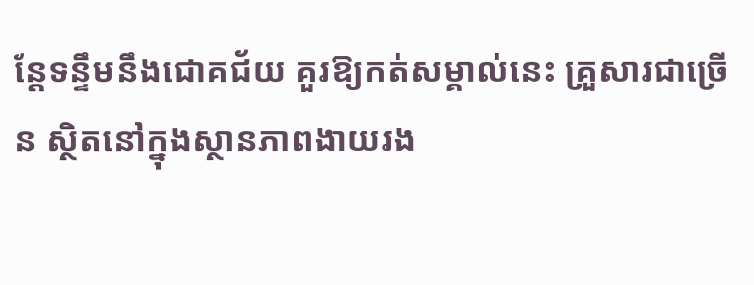ន្តែទន្ទឹមនឹងជោគជ័យ គួរឱ្យកត់សម្គាល់នេះ គ្រួសារជាច្រើន ស្ថិតនៅក្នុងស្ថានភាពងាយរង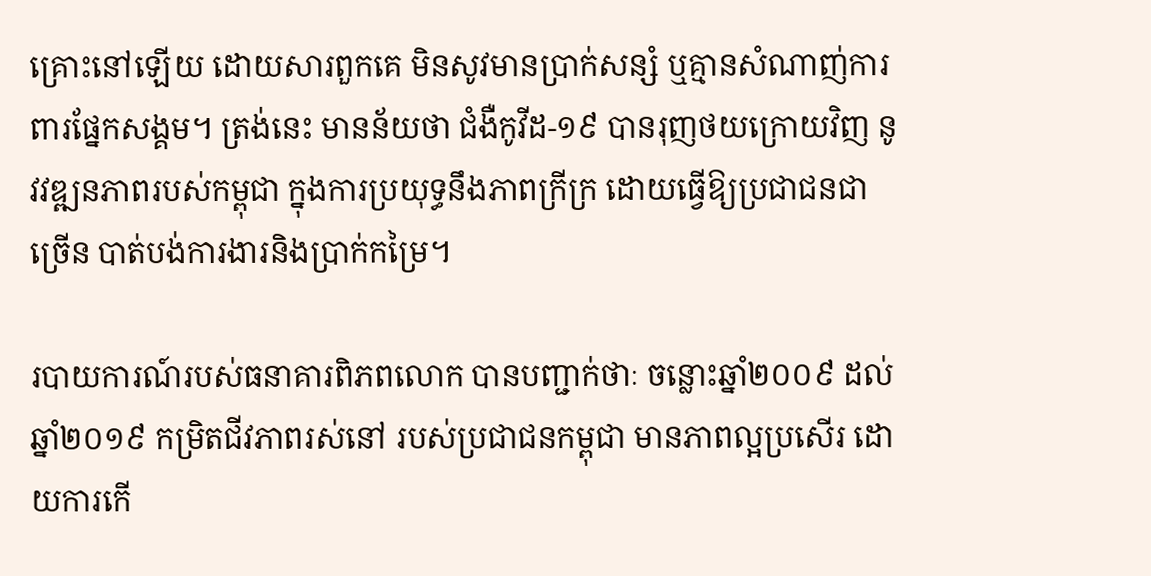គ្រោះនៅឡើយ ដោយសារពួកគេ មិនសូវមានប្រាក់សន្សំ ឬគ្មានសំណាញ់ការពារផ្នែកសង្គម។ ត្រង់នេះ មានន័យថា ជំងឺកូវីដ-១៩ បានរុញថយក្រោយវិញ នូវវឌ្ឍនភាពរបស់កម្ពុជា ក្នុងការប្រយុទ្ធនឹងភាពក្រីក្រ ដោយធ្វើឱ្យប្រជាជនជាច្រើន បាត់បង់ការងារនិងប្រាក់កម្រៃ។

របាយការណ៍របស់ធនាគារពិភពលោក បានបញ្ជាក់ថាៈ ចន្លោះឆ្នាំ២០០៩ ដល់ឆ្នាំ២០១៩ កម្រិតជីវភាពរស់នៅ របស់ប្រជាជនកម្ពុជា មានភាពល្អប្រសើរ ដោយការកើ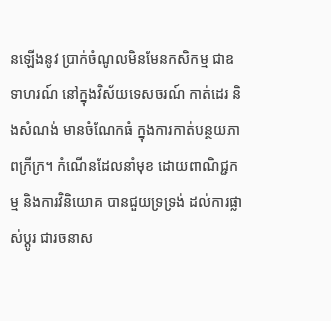នឡើងនូវ ប្រាក់ចំណូលមិនមែនកសិកម្ម ជាឧទាហរណ៍ នៅក្នុងវិស័យទេសចរណ៍ កាត់ដេរ និងសំណង់ មានចំណែកធំ ក្នុងការកាត់បន្ថយភាពក្រីក្រ។ កំណើនដែលនាំមុខ ដោយពាណិជ្ជកម្ម និងការវិនិយោគ បានជួយទ្រទ្រង់ ដល់ការផ្លាស់ប្តូរ ជារចនាស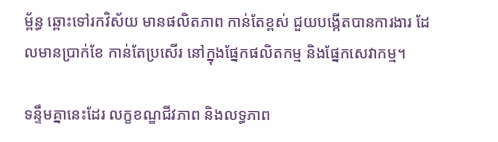ម្ព័ន្ធ ឆ្ពោះទៅរកវិស័យ មានផលិតភាព កាន់តែខ្ពស់ ជួយបង្កើតបានការងារ ដែលមានប្រាក់ខែ កាន់តែប្រសើរ នៅក្នុងផ្នែកផលិតកម្ម និងផ្នែកសេវាកម្ម។

ទន្ទឹមគ្នានេះដែរ លក្ខខណ្ឌជីវភាព និងលទ្ធភាព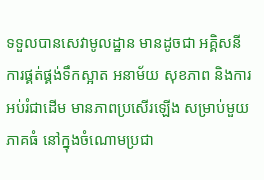ទទួលបានសេវាមូលដ្ឋាន មានដូចជា អគ្គិសនី ការផ្គត់ផ្គង់ទឹកស្អាត អនាម័យ សុខភាព និងការអប់រំជាដើម មានភាពប្រសើរឡើង សម្រាប់មួយភាគធំ នៅក្នុងចំណោមប្រជា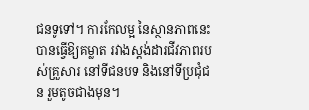ជនទូទៅ។ ការកែលម្អ នៃស្ថានភាពនេះ បានធ្វើឱ្យគម្លាត រវាងស្តង់ដារជីវភាពរបស់គ្រួសារ នៅទីជនបទ និងនៅទីប្រជុំជន រួមតូចជាងមុន។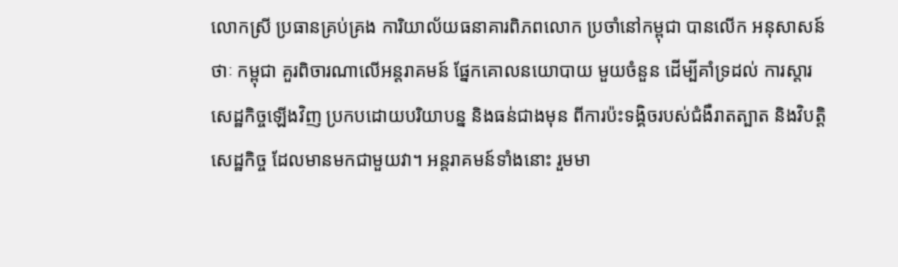លោកស្រី ប្រធានគ្រប់គ្រង ការិយាល័យធនាគារពិភពលោក ប្រចាំនៅកម្ពុជា បានលើក អនុសាសន៍ថាៈ កម្ពុជា គួរពិចារណាលើអន្តរាគមន៍ ផ្នែកគោលនយោបាយ មួយចំនួន ដើម្បីគាំទ្រដល់ ការស្តារសេដ្ឋកិច្ចឡើងវិញ ប្រកបដោយបរិយាបន្ន និងធន់ជាងមុន ពីការប៉ះទង្គិចរបស់ជំងឺរាតត្បាត និងវិបត្តិសេដ្ឋកិច្ច ដែលមានមកជាមួយវា។ អន្តរាគមន៍ទាំងនោះ រួមមា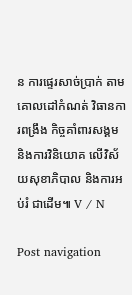ន ការផ្ទេរសាច់ប្រាក់ តាមគោលដៅកំណត់ វិធានការពង្រឹង កិច្ចគាំពារសង្គម និងការវិនិយោគ លើវិស័យសុខាភិបាល និងការអប់រំ ជាដើម៕ V / N

Post navigation